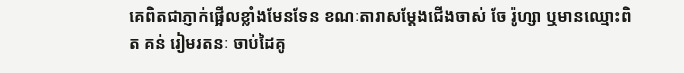គេពិតជាភ្ញាក់ផ្អើលខ្លាំងមែនទែន ខណៈតារាសម្ដែងជើងចាស់ ចែ រ៉ូហ្សា ឬមានឈ្មោះពិត គន់ រៀមរតនៈ ចាប់ដៃគូ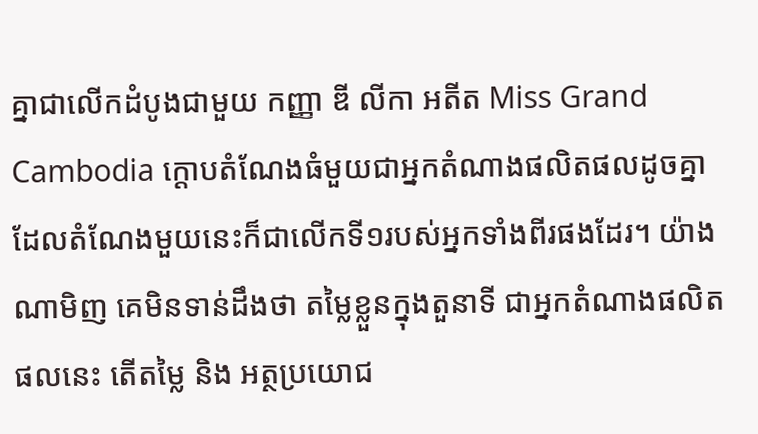គ្នាជាលើកដំបូងជាមួយ កញ្ញា ឌី លីកា អតីត Miss Grand Cambodia ក្ដោបតំណែងធំមួយជាអ្នកតំណាងផលិតផលដូចគ្នា ដែលតំណែងមួយនេះក៏ជាលើកទី១របស់អ្នកទាំងពីរផងដែរ។ យ៉ាងណាមិញ គេមិនទាន់ដឹងថា តម្លៃខ្លួនក្នុងតួនាទី ជាអ្នកតំណាងផលិតផលនេះ តើតម្លៃ និង អត្ថប្រយោជ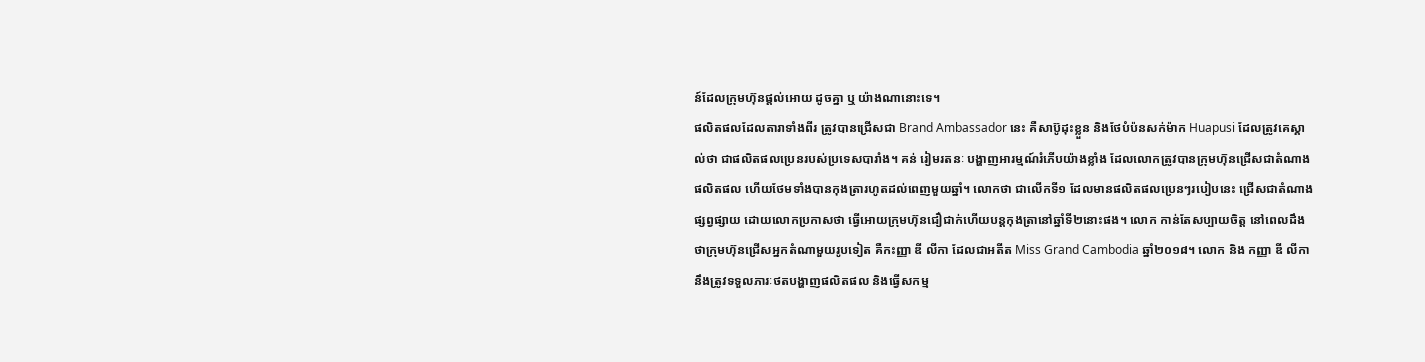ន៍ដែលក្រុមហ៊ុនផ្ដល់អោយ ដូចគ្នា ឬ យ៉ាងណានោះទេ។
ផលិតផលដែលតារាទាំងពីរ ត្រូវបានជ្រើសជា Brand Ambassador នេះ គឺសាប៊ូដុះខ្លួន និងថែបំប៉នសក់ម៉ាក Huapusi ដែលត្រូវគេស្គាល់ថា ជាផលិតផលប្រេនរបស់ប្រទេសបារាំង។ គន់ រៀមរតនៈ បង្ហាញអារម្មណ៍រំភើបយ៉ាងខ្លាំង ដែលលោកត្រូវបានក្រុមហ៑ុនជ្រើសជាតំណាងផលិតផល ហើយថែមទាំងបានកុងត្រារហូតដល់ពេញមួយឆ្នាំ។ លោកថា ជាលើកទី១ ដែលមានផលិតផលប្រេនៗរបៀបនេះ ជ្រើសជាតំណាងផ្សព្វផ្សាយ ដោយលោកប្រកាសថា ធ្វើអោយក្រុមហ៊ុនជឿជាក់ហើយបន្តកុងត្រានៅឆ្នាំទី២នោះផង។ លោក កាន់តែសប្បាយចិត្ត នៅពេលដឹងថាក្រុមហ៊ុនជ្រើសអ្នកតំណាមួយរូបទៀត គឺកះញ្ញា ឌី លីកា ដែលជាអតីត Miss Grand Cambodia ឆ្នាំ២០១៨។ លោក និង កញ្ញា ឌី លីកា នឹងត្រូវទទួលភារៈថតបង្ហាញផលិតផល និងធ្វើសកម្ម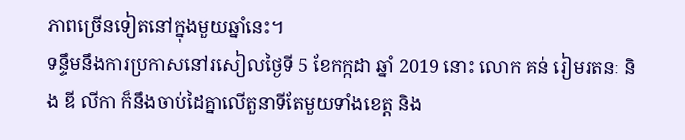ភាពច្រើនទៀតនៅក្នុងមួយឆ្នាំនេះ។
ទន្ទឹមនឹងការប្រកាសនៅរសៀលថ្ងៃទី 5 ខែកក្កដា ឆ្នាំ 2019 នោះ លោក គន់ រៀមរតនៈ និង ឌី លីកា ក៏នឹងចាប់ដៃគ្នាលើតួនាទីតែមួយទាំងខេត្ត និង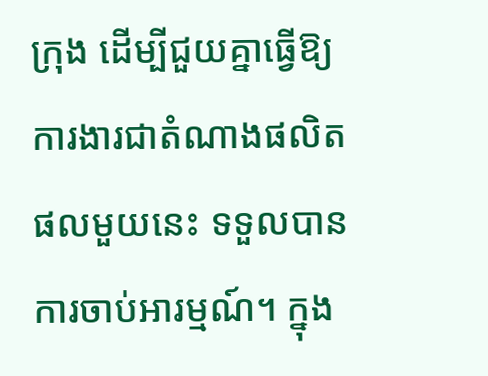ក្រុង ដើម្បីជួយគ្នាធ្វើឱ្យការងារជាតំណាងផលិតផលមួយនេះ ទទួលបានការចាប់អារម្មណ៍។ ក្នុង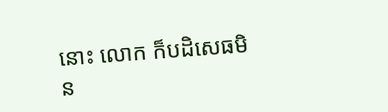នោះ លោក ក៏បដិសេធមិន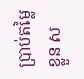ប្រាប់តម្លៃខ្លួន ស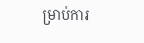ម្រាប់ការ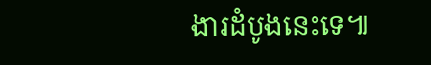ងារដំបូងនេះទេ៕